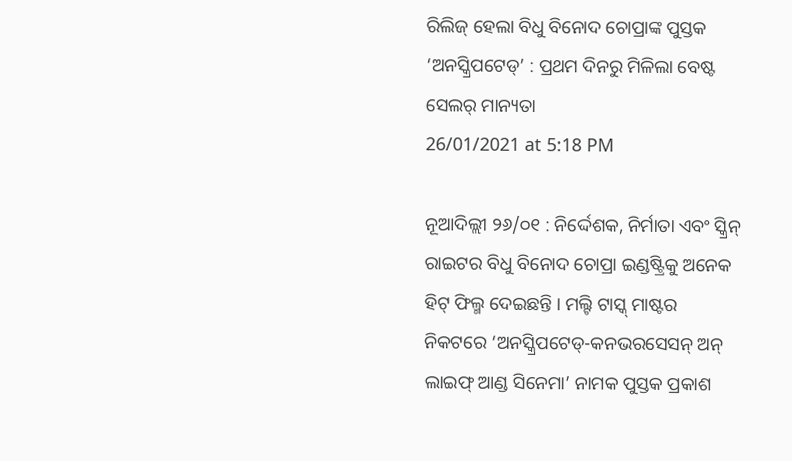ରିଲିଜ୍ ହେଲା ବିଧୁ ବିନୋଦ ଚୋପ୍ରାଙ୍କ ପୁସ୍ତକ ‘ଅନସ୍କ୍ରିପଟେଡ୍’ : ପ୍ରଥମ ଦିନରୁ ମିଳିଲା ବେଷ୍ଟ ସେଲର୍ ମାନ୍ୟତା
26/01/2021 at 5:18 PM

ନୂଆଦିଲ୍ଲୀ ୨୬/୦୧ : ନିର୍ଦ୍ଦେଶକ, ନିର୍ମାତା ଏବଂ ସ୍କ୍ରିନ୍ ରାଇଟର ବିଧୁ ବିନୋଦ ଚୋପ୍ରା ଇଣ୍ଡଷ୍ଟ୍ରିକୁ ଅନେକ ହିଟ୍ ଫିଲ୍ମ ଦେଇଛନ୍ତି । ମଲ୍ଟି ଟାସ୍କ୍ ମାଷ୍ଟର ନିକଟରେ ‘ଅନସ୍କ୍ରିପଟେଡ୍-କନଭରସେସନ୍ ଅନ୍ ଲାଇଫ୍ ଆଣ୍ଡ ସିନେମା’ ନାମକ ପୁସ୍ତକ ପ୍ରକାଶ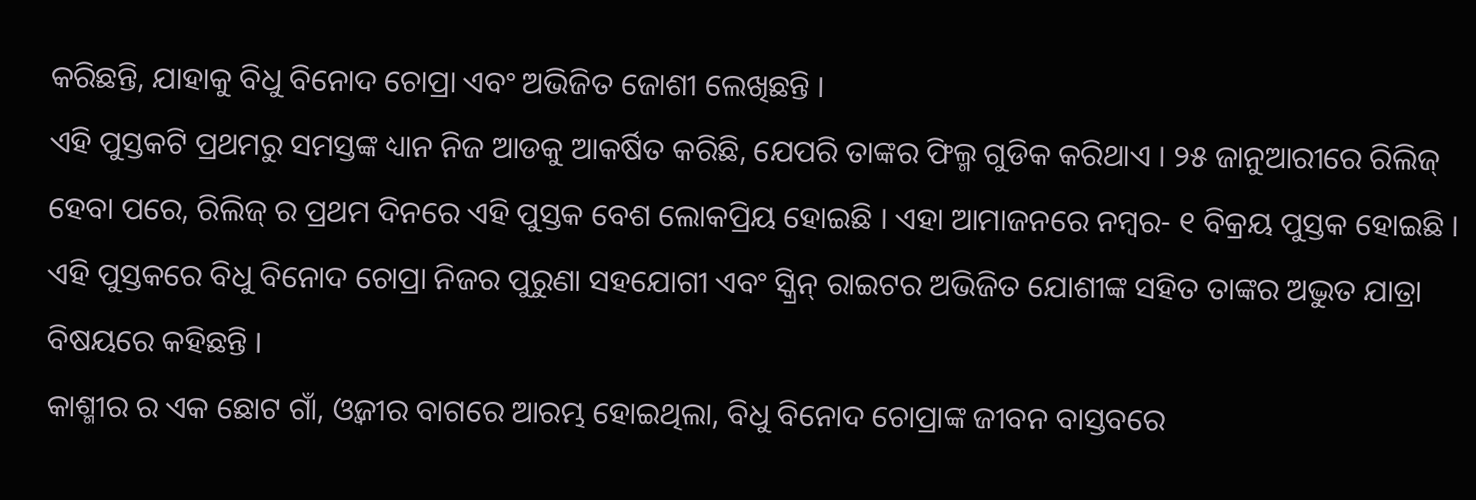କରିଛନ୍ତି, ଯାହାକୁ ବିଧୁ ବିନୋଦ ଚୋପ୍ରା ଏବଂ ଅଭିଜିତ ଜୋଶୀ ଲେଖିଛନ୍ତି ।
ଏହି ପୁସ୍ତକଟି ପ୍ରଥମରୁ ସମସ୍ତଙ୍କ ଧ୍ୟାନ ନିଜ ଆଡକୁ ଆକର୍ଷିତ କରିଛି, ଯେପରି ତାଙ୍କର ଫିଲ୍ମ ଗୁଡିକ କରିଥାଏ । ୨୫ ଜାନୁଆରୀରେ ରିଲିଜ୍ ହେବା ପରେ, ରିଲିଜ୍ ର ପ୍ରଥମ ଦିନରେ ଏହି ପୁସ୍ତକ ବେଶ ଲୋକପ୍ରିୟ ହୋଇଛି । ଏହା ଆମାଜନରେ ନମ୍ବର- ୧ ବିକ୍ରୟ ପୁସ୍ତକ ହୋଇଛି ।
ଏହି ପୁସ୍ତକରେ ବିଧୁ ବିନୋଦ ଚୋପ୍ରା ନିଜର ପୁରୁଣା ସହଯୋଗୀ ଏବଂ ସ୍କ୍ରିନ୍ ରାଇଟର ଅଭିଜିତ ଯୋଶୀଙ୍କ ସହିତ ତାଙ୍କର ଅଦ୍ଭୁତ ଯାତ୍ରା ବିଷୟରେ କହିଛନ୍ତି ।
କାଶ୍ମୀର ର ଏକ ଛୋଟ ଗାଁ, ଓ୍ବଜୀର ବାଗରେ ଆରମ୍ଭ ହୋଇଥିଲା, ବିଧୁ ବିନୋଦ ଚୋପ୍ରାଙ୍କ ଜୀବନ ବାସ୍ତବରେ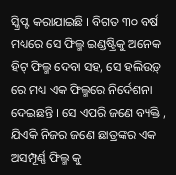ସ୍କ୍ରିପ୍ଟ କରାଯାଇଛି । ବିଗତ ୩୦ ବର୍ଷ ମଧ୍ୟରେ ସେ ଫିଲ୍ମ ଇଣ୍ଡଷ୍ଟ୍ରିକୁ ଅନେକ ହିଟ୍ ଫିଲ୍ମ ଦେବା ସହ, ସେ ହଲିଉଡ଼୍ ରେ ମଧ୍ୟ ଏକ ଫିଲ୍ମରେ ନିର୍ଦେଶନା ଦେଇଛନ୍ତି । ସେ ଏପରି ଜଣେ ବ୍ୟକ୍ତି , ଯିଏକି ନିଜର ଜଣେ ଛାତ୍ରଙ୍କର ଏକ ଅସମ୍ପୂର୍ଣ୍ଣ ଫିଲ୍ମ କୁ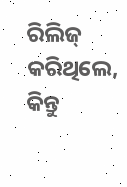ରିଲିଜ୍ କରିଥିଲେ, କିନ୍ତୁ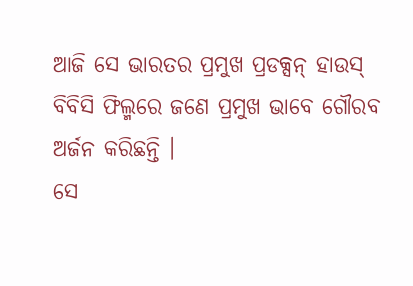ଆଜି ସେ ଭାରତର ପ୍ରମୁଖ ପ୍ରଡକ୍ସନ୍ ହାଉସ୍ ବିବିସି ଫିଲ୍ମରେ ଜଣେ ପ୍ରମୁଖ ଭାବେ ଗୌରବ ଅର୍ଜନ କରିଛନ୍ତି ।
ସେ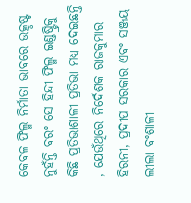କେବଳ ଫିଲ୍ମ ନିର୍ମାତା ଭାବରେ ଉତ୍କୃଷ୍ଟ ନୁହଁନ୍ତି ବରଂ ସେ ହିନ୍ଦୀ ଫିଲ୍ମ ଇଣ୍ଡଷ୍ଟ୍ରିକୁ କିଛି ପ୍ରତିଭାଶାଳୀ ପ୍ରତିଭା ମଧ୍ୟ ଦେଇଛନ୍ତି , ଯେଉଁଥିରେ ନିର୍ଦେଶକ ରାଜକୁମାର ହିରନୀ, ପ୍ରଦୀପ ସରକାର ଏବଂ ସଞ୍ଜୟ ଲୀଲା ବଂଶାଳୀ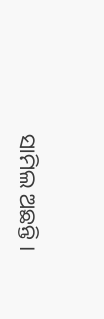ସାମିଲ ଅଛନ୍ତି ।